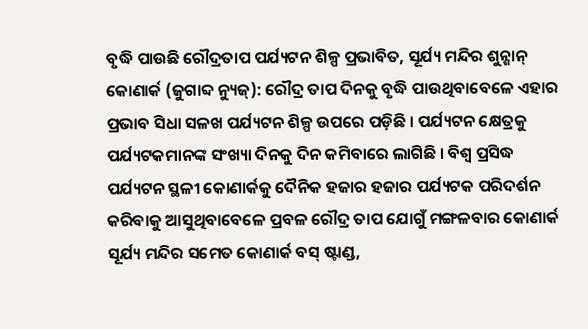ବୃଦ୍ଧି ପାଉଛି ରୌଦ୍ରତାପ ପର୍ଯ୍ୟଟନ ଶିଳ୍ପ ପ୍ରଭାବିତ, ସୂର୍ଯ୍ୟ ମନ୍ଦିର ଶୁନ୍ଶାନ୍
କୋଣାର୍କ (ଜୁଗାବ୍ଦ ନ୍ୟୁଜ୍): ରୌଦ୍ର ତାପ ଦିନକୁ ବୃଦ୍ଧି ପାଉଥିବାବେଳେ ଏହାର ପ୍ରଭାବ ସିଧା ସଳଖ ପର୍ଯ୍ୟଟନ ଶିଳ୍ପ ଉପରେ ପଡ଼ିଛି । ପର୍ଯ୍ୟଟନ କ୍ଷେତ୍ରକୁ ପର୍ଯ୍ୟଟକମାନଙ୍କ ସଂଖ୍ୟା ଦିନକୁ ଦିନ କମିବାରେ ଲାଗିଛି । ବିଶ୍ୱ ପ୍ରସିଦ୍ଧ ପର୍ଯ୍ୟଟନ ସ୍ଥଳୀ କୋଣାର୍କକୁ ଦୈନିକ ହଜାର ହଜାର ପର୍ଯ୍ୟଟକ ପରିଦର୍ଶନ କରିବାକୁ ଆସୁଥିବାବେଳେ ପ୍ରବଳ ରୌଦ୍ର ତାପ ଯୋଗୁଁ ମଙ୍ଗଳବାର କୋଣାର୍କ ସୂର୍ଯ୍ୟ ମନ୍ଦିର ସମେତ କୋଣାର୍କ ବସ୍ ଷ୍ଟାଣ୍ଡ,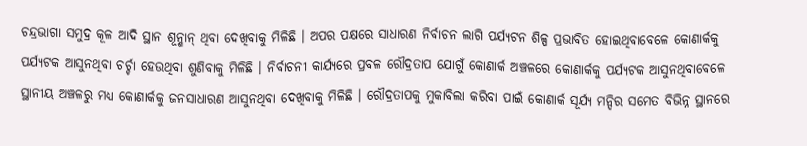ଚନ୍ଦ୍ରଭାଗା ସମୁଦ୍ର କୂଳ ଆଦି ସ୍ଥାନ ଶୂନ୍ଶାନ୍ ଥିବା ଦେଖିବାକୁ ମିଳିଛି । ଅପର ପକ୍ଷରେ ସାଧାରଣ ନିର୍ବାଚନ ଲାଗି ପର୍ଯ୍ୟଟନ ଶିଳ୍ପ ପ୍ରଭାବିତ ହୋଇଥିବାବେଳେ କୋଣାର୍କକୁ ପର୍ଯ୍ୟଟକ ଆସୁନଥିବା ଚର୍ଚ୍ଚା ହେଉଥିବା ଶୁଣିବାକୁ ମିଳିଛି । ନିର୍ବାଚନୀ କାର୍ଯ୍ୟରେ ପ୍ରବଳ ରୌଦ୍ରତାପ ଯୋଗୁଁ କୋଣାର୍କ ଅଞ୍ଚଳରେ କୋଣାର୍କକୁ ପର୍ଯ୍ୟଟକ ଆସୁନଥିବାବେଳେ ସ୍ଥାନୀୟ ଅଞ୍ଚଳରୁ ମଧ୍ୟ କୋଣାର୍କକୁ ଜନସାଧାରଣ ଆସୁନଥିବା ଦେଖିବାକୁ ମିଳିଛି । ରୌଦ୍ରତାପକୁ ମୁକାବିଲା କରିବା ପାଇଁ କୋଣାର୍କ ସୂର୍ଯ୍ୟ ମନ୍ଦିର ସମେତ ବିଭିନ୍ନ ସ୍ଥାନରେ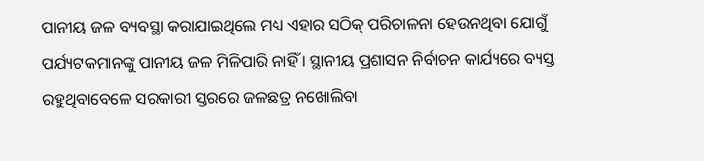ପାନୀୟ ଜଳ ବ୍ୟବସ୍ଥା କରାଯାଇଥିଲେ ମଧ୍ୟ ଏହାର ସଠିକ୍ ପରିଚାଳନା ହେଉନଥିବା ଯୋଗୁଁ ପର୍ଯ୍ୟଟକମାନଙ୍କୁ ପାନୀୟ ଜଳ ମିଳିପାରି ନାହିଁ । ସ୍ଥାନୀୟ ପ୍ରଶାସନ ନିର୍ବାଚନ କାର୍ଯ୍ୟରେ ବ୍ୟସ୍ତ ରହୁଥିବାବେଳେ ସରକାରୀ ସ୍ତରରେ ଜଳଛତ୍ର ନଖୋଲିବା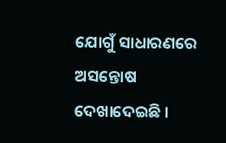ଯୋଗୁଁ ସାଧାରଣରେ ଅସନ୍ତୋଷ ଦେଖାଦେଇଛି ।